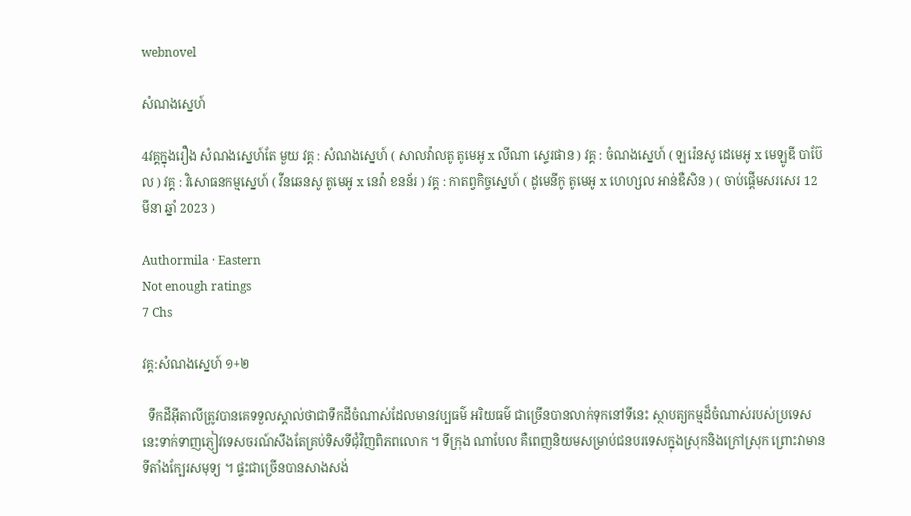webnovel

សំណងស្នេហ៍

4វគ្គក្នុងរឿង សំណងស្នេហ៍តែ មួយ វគ្គ : សំណងស្នេហ៍ ( សាលវ៉ាលតូ តូមេអូ x លីណា ស្ទេរផាន ) វគ្គ : ចំណងស្នេហ៍ ( ឡរ៉េនសូ ដេមេអូ x មេឡូឌី បាប៊ែល ) វគ្គ : វិសោធនកម្មស្នេហ៍ ( វីនឆេនសូ តូមេអូ x នេវ៉ា ខនន័រ ) វគ្គ : កាតព្វកិច្ចស្នេហ៍ ( ដូមេនីកូ តូមេអូ x ហេហ្សល អាន់ឌឺសិន ) ( ចាប់ផ្តើមសរសេរ 12 មីនា ឆ្នាំ 2023 )

Authormila · Eastern
Not enough ratings
7 Chs

វគ្គ:សំណងស្នេហ៍ ១+២

  ទឹកដីអុីតាលីត្រូវបានគេទទួលស្គាល់ថាជាទឹកដីចំណាស់ដែលមានវប្បធម៌ អរិយធម៌ ជាច្រើនបានលាក់ទុកនៅទីនេះ ស្ថាបត្យកម្មដ៏ចំណាស់របស់ប្រទេសនេះទាក់ទាញភ្ញៀវទេសចរណ៍សឹងតែគ្រប់ទិសទីជុំវិញពិភពលោក ។ ទីក្រុង ណាបែល គឺពេញនិយមសម្រាប់ជនបរទេសក្នុងស្រុកនិងក្រៅស្រុក ព្រោះវាមានទីតាំងក្បែរសមុទ្យ ។ ផ្ទះជាច្រើនបានសាងសង់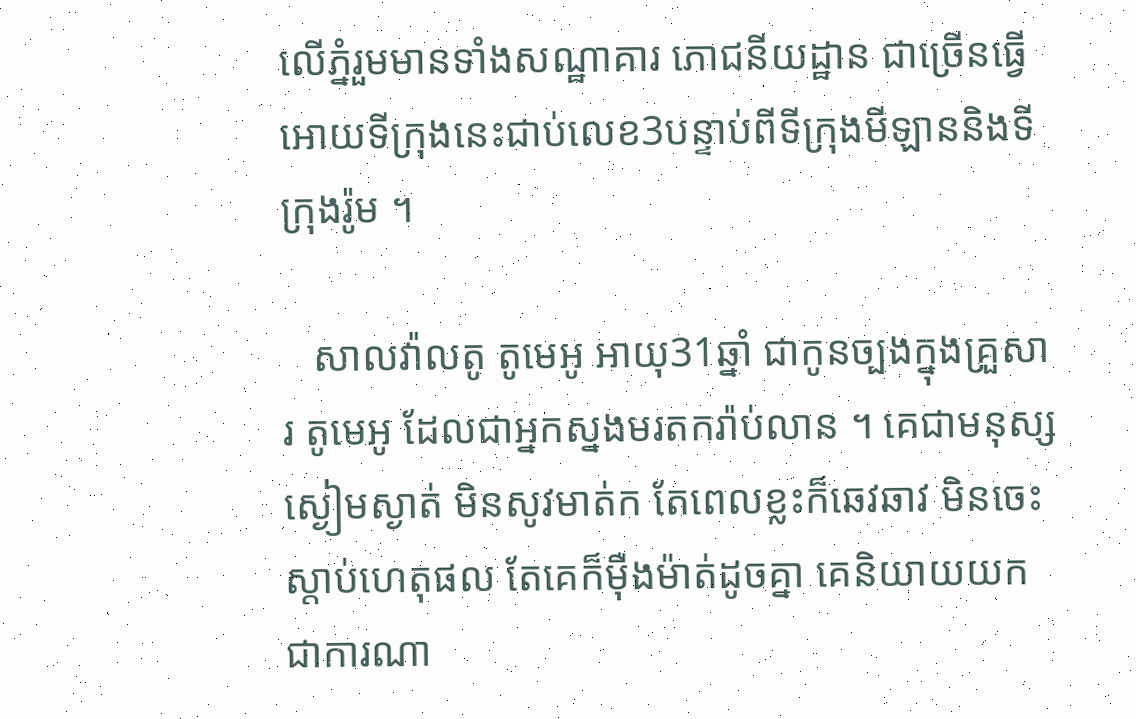លើភ្នំរួមមានទាំងសណ្ឋាគារ ភោជនីយដ្ឋាន ជាច្រើនធ្វើអោយទីក្រុងនេះជាប់លេខ3បន្ទាប់ពីទីក្រុងមីឡាននិងទីក្រុងរ៉ូម ។

   សាលវ៉ាលតូ តូមេអូ អាយុ31ឆ្នាំ ជាកូនច្បងក្នុងគ្រួសារ តូមេអូ ដែលជាអ្នកស្នងមរតករ៉ាប់លាន ។ គេជាមនុស្សស្ងៀមស្ងាត់ មិនសូវមាត់ក តែពេលខ្លះក៏ឆេវឆាវ មិនចេះស្តាប់ហេតុផល តែគេក៏មុឺងម៉ាត់ដូចគ្នា គេនិយាយយកជាការណា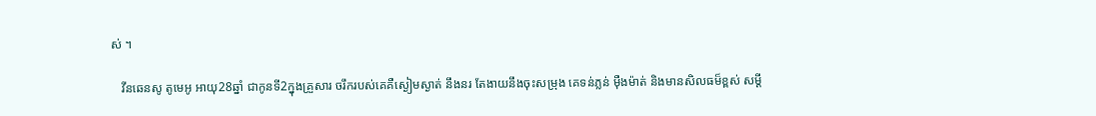ស់ ។

   វីនឆេនសូ តូមេអូ អាយុ28ឆ្នាំ ជាកូនទី2ក្នុងគ្រួសារ ចរឹករបស់គេគឺស្ងៀមស្ងាត់ នឹងនរ តែងាយនឹងចុះសម្រុង គេទន់ភ្លន់ មុឺងម៉ាត់ និងមានសិលធម៏ខ្ពស់ សម្តី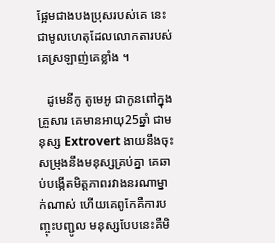ផ្អែមជាងបងប្រុសរបស់គេ នេះជាមូលហេតុដែលលោកតារបស់គេស្រឡាញ់គេខ្លាំង ។

   ដូមេនីកូ តូមេអូ ជាកូនពៅក្នុងគ្រួសារ គេមានអាយុ25ឆ្នាំ ជាមនុស្ស Extrovert ងាយនឹងចុះសម្រុងនឹងមនុស្សគ្រប់គ្នា គេឆាប់បង្កើតមិត្តភាពរវាងនរណាម្នាក់ណាស់ ហើយគេពូកែគឺការបញ្ចុះបញ្ជូល មនុស្សបែបនេះគឺមិ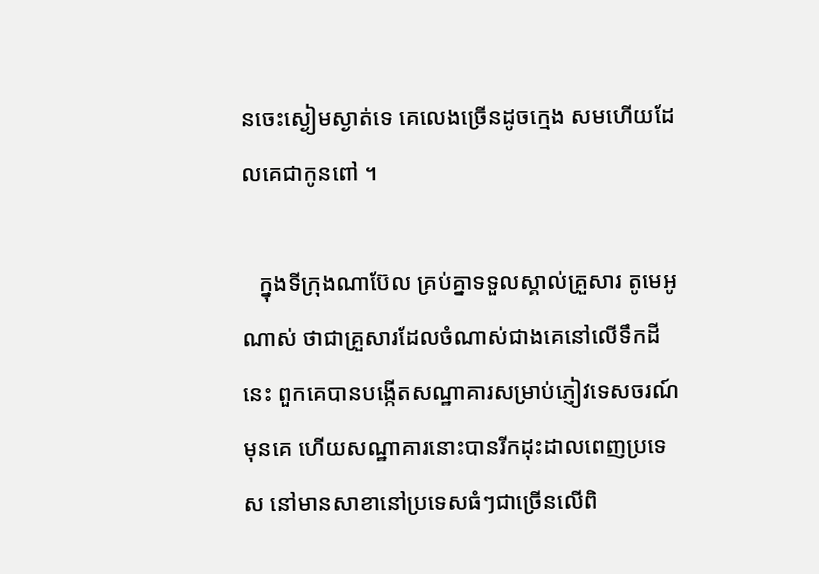នចេះស្ងៀមស្ងាត់ទេ គេលេងច្រើនដូចក្មេង សមហើយដែលគេជាកូនពៅ ។

   ក្នុងទីក្រុងណាប៊ែល គ្រប់គ្នាទទួលស្គាល់គ្រួសារ តូមេអូ ណាស់ ថាជាគ្រួសារដែលចំណាស់ជាងគេនៅលើទឹកដីនេះ ពួកគេបានបង្កើតសណ្ឋាគារសម្រាប់ភ្ញៀវទេសចរណ៍មុនគេ ហើយសណ្ឋាគារនោះបានរីកដុះដាលពេញប្រទេស នៅមានសាខានៅប្រទេសធំៗជាច្រើនលើពិ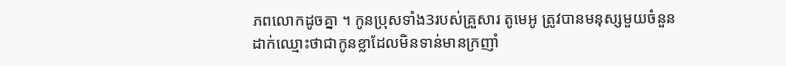ភពលោកដូចគ្នា ។ កូនប្រុសទាំង3របស់គ្រួសារ តូមេអូ ត្រូវបានមនុស្សមួយចំនួនដាក់ឈ្មោះថាជាកូនខ្លាដែលមិនទាន់មានក្រញាំ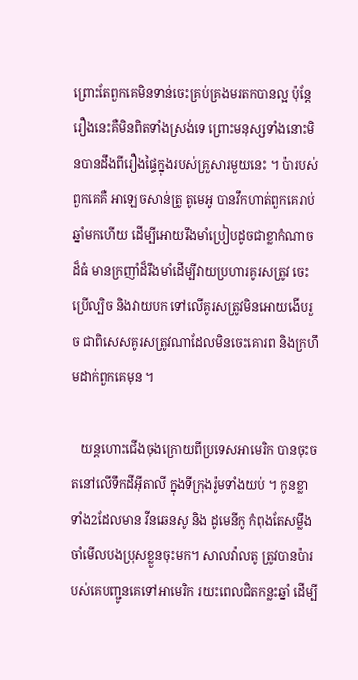ព្រោះតែពួកគេមិនទាន់ចេះគ្រប់គ្រងមរតកបានល្អ ប៉ុន្តែរឿងនេះគឺមិនពិតទាំងស្រង់ទេ ព្រោះមនុស្សទាំងនោះមិនបានដឹងពីរឿងផ្ទៃក្នុងរបស់គ្រួសារមួយនេះ ។ ប៉ារបស់ពួកគេគឺ អាឡេចសាន់ត្រូ តូមេអូ បានវឹកហាត់ពួកគេរាប់ឆ្នាំមកហើយ ដើម្បីអោយរឹងមាំប្រៀបដូចជាខ្លាកំណាចដ៏ធំ មានក្រញាំដ៏រឹងមាំដើម្បីវាយប្រហារគូរសត្រូវ ចេះប្រើល្បិច និងវាយបក ទៅលើគូរសត្រូវមិនអោយងើបរួច ជាពិសេសគូរសត្រូវណាដែលមិនចេះគោរព និងក្រហឹមដាក់ពួកគេមុន ។

   យន្តហោះជើងចុងក្រោយពីប្រទេសអាមេរិក បានចុះចតនៅលើទឹកដីអុីតាលី ក្នុងទីក្រុងរ៉ូមទាំងយប់ ។ កូនខ្លាទាំង2ដែលមាន វីនឆេនសូ និង ដូមេនីកូ កំពុងតែសម្លឹងចាំមើលបងប្រុសខ្លួនចុះមក។ សាលវ៉ាលតូ ត្រូវបានប៉ារបស់គេបញ្ជូនគេទៅអាមេរិក រយះពេលជិតកន្លះឆ្នាំ ដើម្បី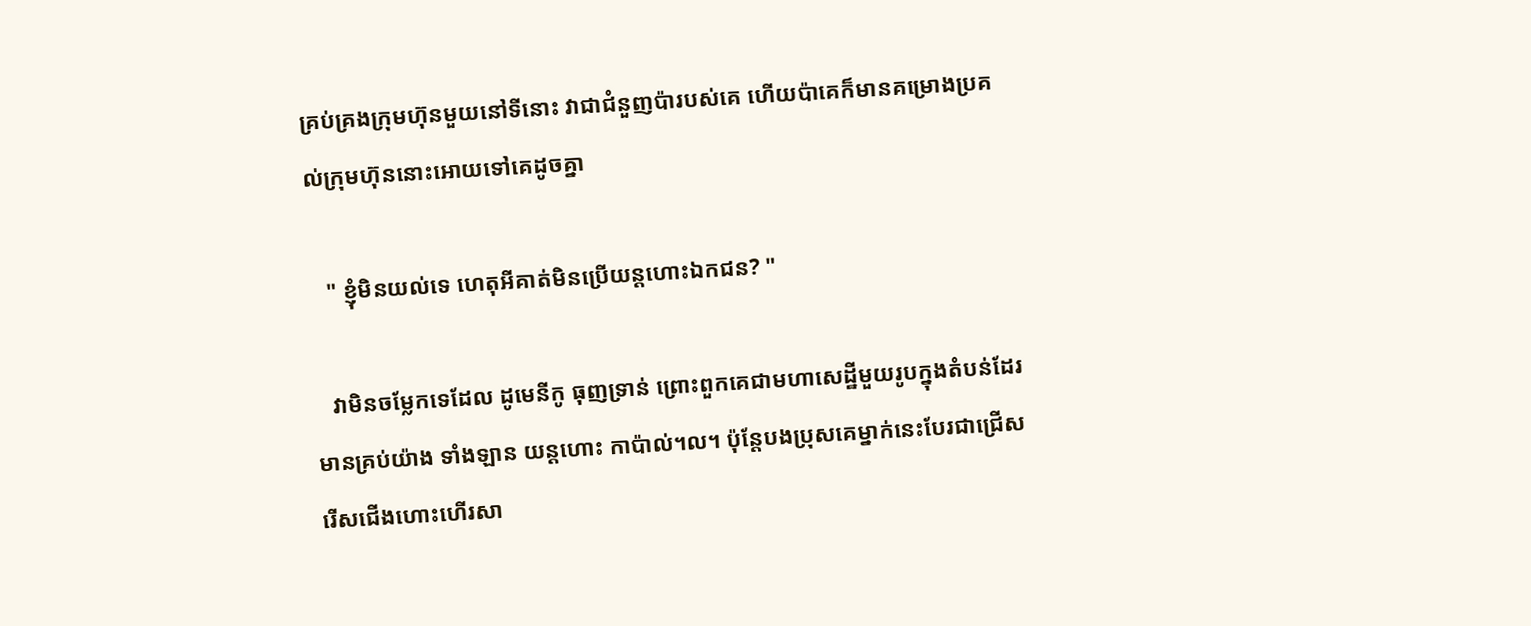គ្រប់គ្រងក្រុមហ៊ុនមួយនៅទីនោះ វាជាជំនួញប៉ារបស់គេ ហើយប៉ាគេក៏មានគម្រោងប្រគល់ក្រុមហ៊ុននោះអោយទៅគេដូចគ្នា

   " ខ្ញុំមិនយល់ទេ ហេតុអីគាត់មិនប្រើយន្តហោះឯកជន? "

   វាមិនចម្លែកទេដែល ដូមេនីកូ ធុញទ្រាន់ ព្រោះពួកគេជាមហាសេដ្ឋីមួយរូបក្នុងតំបន់ដែរ មានគ្រប់យ៉ាង ទាំងឡាន យន្តហោះ កាប៉ាល់។ល។ ប៉ុន្តែបងប្រុសគេម្នាក់នេះបែរជាជ្រើសរើសជើងហោះហើរសា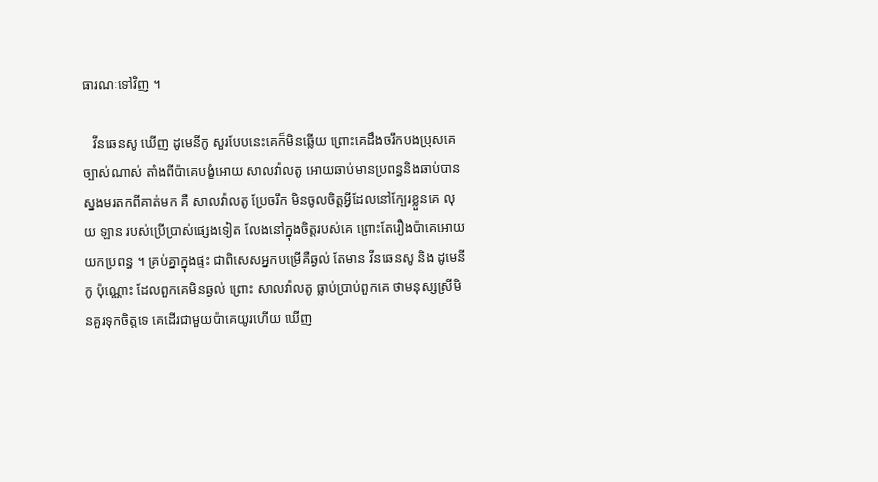ធារណៈទៅវិញ ។

   វីនឆេនសូ ឃើញ ដូមេនីកូ សួរបែបនេះគេក៏មិនឆ្លើយ ព្រោះគេដឹងចរឹកបងប្រុសគេច្បាស់ណាស់ តាំងពីប៉ាគេបង្ខំអោយ សាលវ៉ាលតូ អោយឆាប់មានប្រពន្ធនិងឆាប់បានស្នងមរតកពីគាត់មក គឺ សាលវ៉ាលតូ ប្រែចរឹក មិនចូលចិត្តអ្វីដែលនៅក្បែរខ្លួនគេ លុយ ឡាន របស់ប្រើប្រាស់ផ្សេងទៀត លែងនៅក្នុងចិត្តរបស់គេ ព្រោះតែរឿងប៉ាគេអោយយកប្រពន្ធ ។ គ្រប់គ្នាក្នុងផ្ទះ ជាពិសេសអ្នកបម្រើគឺឆ្ងល់ តែមាន វីនឆេនសូ និង ដូមេនីកូ ប៉ុណ្ណោះ ដែលពួកគេមិនឆ្ងល់ ព្រោះ សាលវ៉ាលតូ ធ្លាប់ប្រាប់ពួកគេ ថាមនុស្សស្រីមិនគួរទុកចិត្តទេ គេដើរជាមួយប៉ាគេយូរហើយ ឃើញ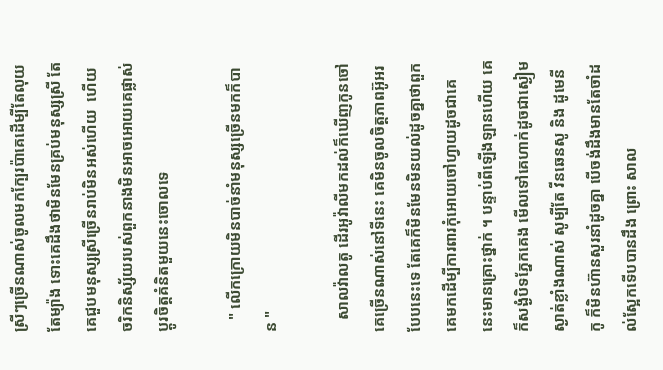ស្រីៗច្រើនណាស់ចូលមកក្បែរប៉ាគេដើម្បីតែលុយតែម្យ៉ាង ទោះគេដឹងថាមិនមែនគ្រប់មនុស្សស្រី តែគេជួបមនុស្សស្រីច្រើនរាប់មិនអស់ហើយ  ហើយចរិកនិស្ស័យរបស់ពួកនាងមិនអាចអោយគេផ្លាស់ប្តូរចិត្តគំនិតមួយនេះចោលទេ

   " លើកក្រោយមិនបាច់នាំមនុស្សច្រើនមកក៏បាន "

   សាលវ៉ាលតូ ដើរអូវ៉ាលីមកដល់ក៏ឃើញកូនចៅគេច្រើនណាស់នៅទីនេះ គេមិនចូលចិត្តភាពអ៊ូអរបែបនេះទេ តែគេក៏មិនមែនមិនយល់ដូចគ្នាថាពួកគេមកដើម្បីការពារកុំអោយចៅហ្វាយដូចជាគេនេះមានគ្រោះថ្នាក់ ។ បន្ទាប់ពីឡើងឡានហើយ គេក៏សង្ងំបិទភ្នែកគេង មើលទៅគេហាក់ដូចជាស្ងៀមស្ងាត់ខ្លាំងណាស់ សូម្បីតែ វីនឆេនសូ និង ដូមេនីកូ ក៏មិនហ៊ានសួរនាំដូចគ្នា បើចង់ដឹងមានតែចាំដល់ស្អែកទើបបានដឹង ព្រោះ សាល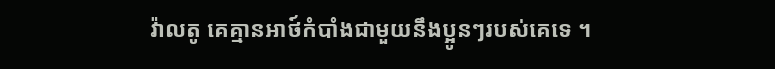វ៉ាលតូ គេគ្មានអាថ៍កំបាំងជាមួយនឹងប្អូនៗរបស់គេទេ ។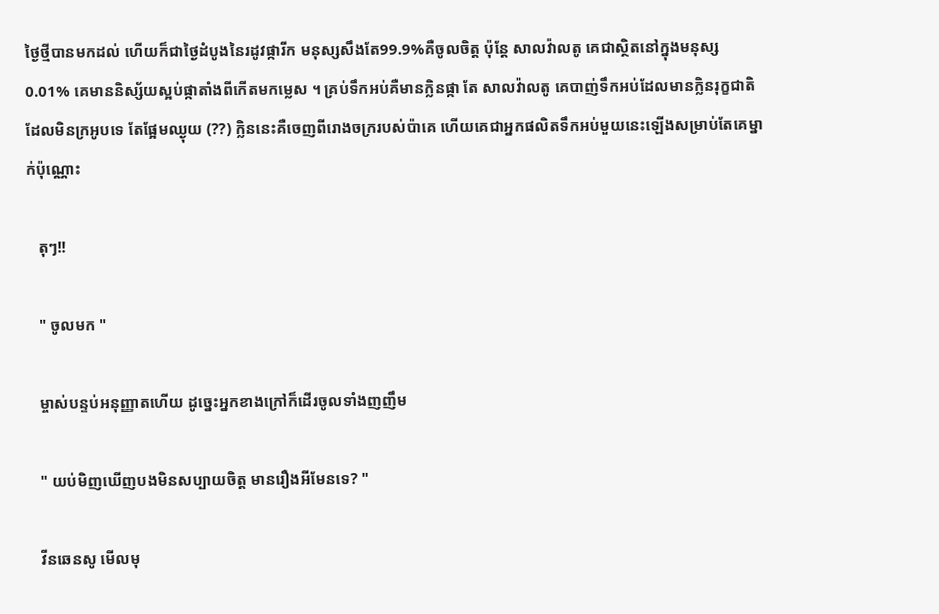ថ្ងៃថ្មីបានមកដល់ ហើយក៏ជាថ្ងៃដំបូងនៃរដូវផ្ការីក មនុស្សសឹងតែ99.9%គឺចូលចិត្ត ប៉ុន្តែ សាលវ៉ាលតូ គេជាស្ថិតនៅក្នុងមនុស្ស0.01% គេមាននិស្ស័យស្អប់ផ្កាតាំងពីកើតមកម្លេស ។ គ្រប់ទឹកអប់គឺមានក្លិនផ្កា តែ សាលវ៉ាលតូ គេបាញ់ទឹកអប់ដែលមានក្លិនរុក្ខជាតិ ដែលមិនក្រអូបទេ តែផ្អែមឈ្ងុយ (??) ក្លិននេះគឺចេញពីរោងចក្ររបស់ប៉ាគេ ហើយគេជាអ្នកផលិតទឹកអប់មួយនេះឡើងសម្រាប់តែគេម្នាក់ប៉ុណ្ណោះ

   តុៗ!!

   " ចូលមក "

   ម្ចាស់បន្ទប់អនុញ្ញាតហើយ ដូច្នេះអ្នកខាងក្រៅក៏ដើរចូលទាំងញញឹម

   " យប់មិញឃើញបងមិនសប្បាយចិត្ត មានរឿងអីមែនទេ? "

   វីនឆេនសូ មើលមុ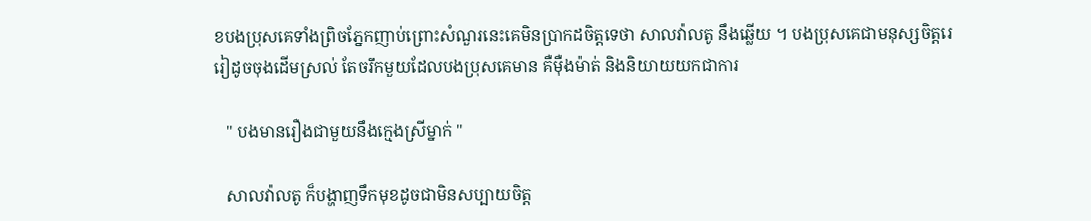ខបងប្រុសគេទាំងព្រិចភ្នែកញាប់ព្រោះសំណួរនេះគេមិនប្រាកដចិត្តទេថា សាលវ៉ាលតូ នឹងឆ្លើយ ។ បងប្រុសគេជាមនុស្សចិត្តរេរៀដូចចុងដើមស្រល់ តែចរឹកមួយដែលបងប្រុសគេមាន គឺមុឺងម៉ាត់ និងនិយាយយកជាការ

   " បងមានរឿងជាមួយនឹងក្មេងស្រីម្នាក់ "

   សាលវ៉ាលតូ ក៏បង្ហាញទឹកមុខដូចជាមិនសប្បាយចិត្ត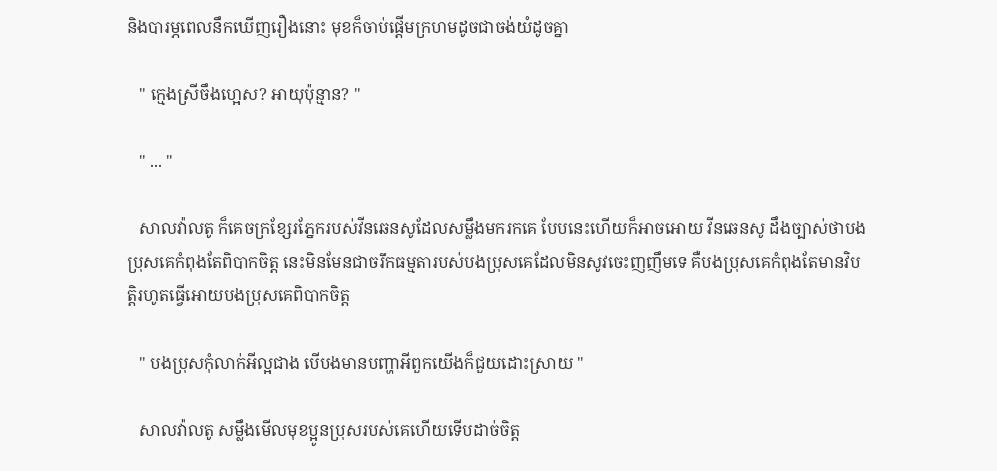និងបារម្ភពេលនឹកឃើញរឿងនោះ មុខក៏ចាប់ផ្តើមក្រហមដូចជាចង់យំដូចគ្នា

   " ក្មេងស្រីចឹងហ្អេស? អាយុប៉ុន្មាន? "

   " ... "

   សាលវ៉ាលតូ ក៏គេចក្រខ្សែរភ្នែករបស់វីនឆេនសូដែលសម្លឹងមករកគេ បែបនេះហើយក៏អាចអោយ វីនឆេនសូ ដឹងច្បាស់ថាបងប្រុសគេកំពុងតែពិបាកចិត្ត នេះមិនមែនជាចរឹកធម្មតារបស់បងប្រុសគេដែលមិនសូវចេះញញឹមទេ គឺបងប្រុសគេកំពុងតែមានវិបត្តិរហូតធ្វើអោយបងប្រុសគេពិបាកចិត្ត

   " បងប្រុសកុំលាក់អីល្អជាង បើបងមានបញ្ហាអីពួកយើងក៏ជួយដោះស្រាយ "

   សាលវ៉ាលតូ សម្លឹងមើលមុខប្អូនប្រុសរបស់គេហើយទើបដាច់ចិត្ត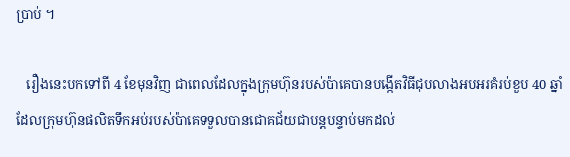ប្រាប់ ។

   រឿងនេះបកទៅពី 4 ខែមុនវិញ ជាពេលដែលក្នុងក្រុមហ៊ុនរបស់ប៉ាគេបានបង្កើតវិធីជុបលាងអបអរគំរប់ខួប 40 ឆ្នាំដែលក្រុមហ៊ុនផលិតទឹកអប់របស់ប៉ាគេទទួលបានជោគជ័យជាបន្តបន្ទាប់មកដល់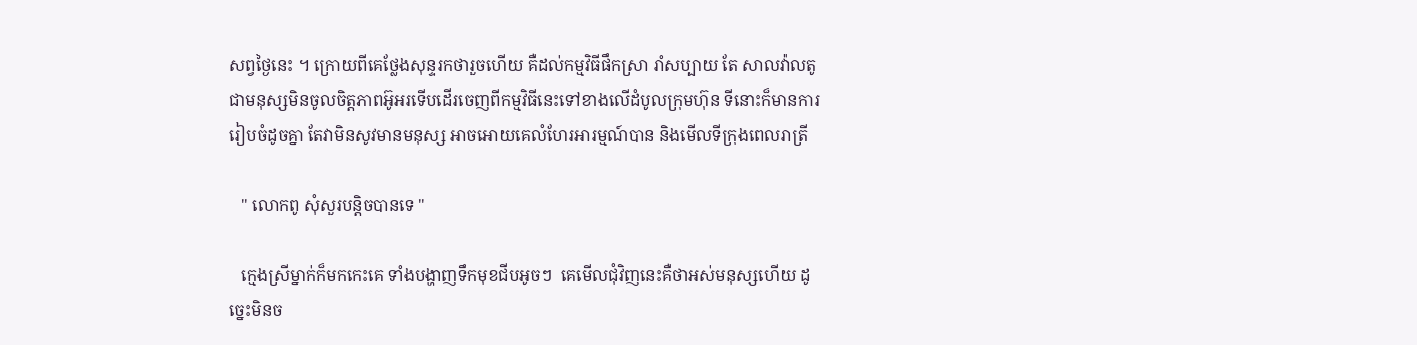សព្វថ្ងៃនេះ ។ ក្រោយពីគេថ្លែងសុន្ទរកថារួចហើយ គឺដល់កម្មវិធីផឹកស្រា រាំសប្បាយ តែ សាលវ៉ាលតូ ជាមនុស្សមិនចូលចិត្តភាពអ៊ូអរទើបដើរចេញពីកម្មវិធីនេះទៅខាងលើដំបូលក្រុមហ៊ុន ទីនោះក៏មានការរៀបចំដូចគ្នា តែវាមិនសូវមានមនុស្ស អាចអោយគេលំហែរអារម្មណ៍បាន និងមើលទីក្រុងពេលរាត្រី

   " លោកពូ សុំសួរបន្តិចបានទេ "

   ក្មេងស្រីម្នាក់ក៏មកកេះគេ ទាំងបង្ហាញទឹកមុខជីបអូចៗ  គេមើលជុំវិញនេះគឺថាអស់មនុស្សហើយ ដូច្នេះមិនច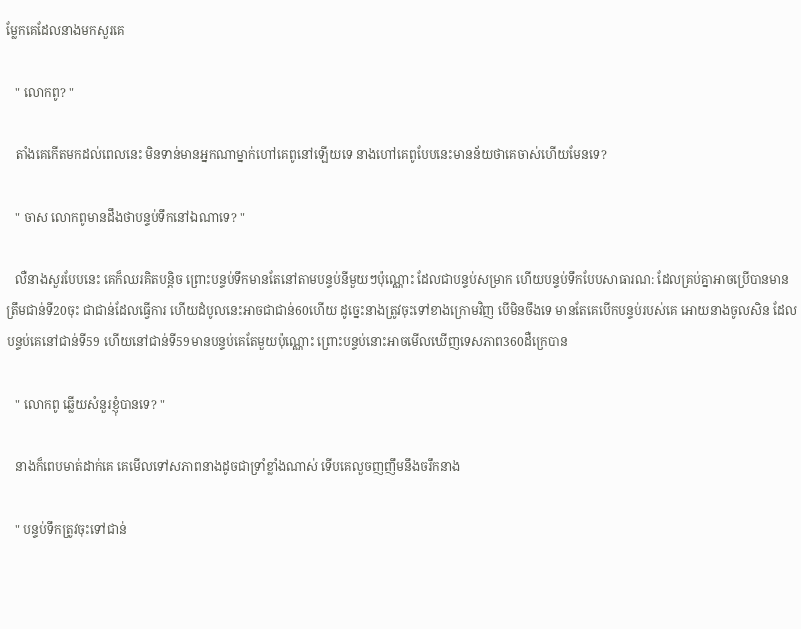ម្លែកគេដែលនាងមកសួរគេ

   " លោកពូ? "

   តាំងគេកើតមកដល់ពេលនេះ មិនទាន់មានអ្នកណាម្នាក់ហៅគេពូនៅឡើយទេ នាងហៅគេពូបែបនេះមានន័យថាគេចាស់ហើយមែនទេ?

   " ចាស លោកពូមានដឹងថាបន្ទប់ទឹកនៅឯណាទេ? "

   លឺនាងសួរបែបនេះ គេក៏ឈរគិតបន្តិច ព្រោះបន្ទប់ទឹកមានតែនៅតាមបន្ទប់នីមួយៗប៉ុណ្ណោះ ដែលជាបន្ទប់សម្រាក ហើយបន្ទប់ទឹកបែបសាធារណ: ដែលគ្រប់គ្នាអាចប្រើបានមានត្រឹមជាន់ទី20ចុះ ជាជាន់ដែលធ្វើការ ហើយដំបូលនេះអាចជាជាន់60ហើយ ដូច្នេះនាងត្រូវចុះទៅខាងក្រោមវិញ បើមិនចឹងទេ មានតែគេបើកបន្ទប់របស់គេ អោយនាងចូលសិន ដែលបន្ទប់គេនៅជាន់ទី59 ហើយនៅជាន់ទី59មានបន្ទប់គេតែមួយប៉ុណ្ណោះ ព្រោះបន្ទប់នោះអាចមើលឃើញទេសភាព360ដឺក្រេបាន

   " លោកពូ ឆ្លើយសំនួរខ្ញុំបានទេ? "

   នាងក៏ពេបមាត់ដាក់គេ គេមើលទៅសភាពនាងដូចជាទ្រាំខ្លាំងណាស់ ទើបគេលួចញញឹមនឹងចរឹកនាង

   " បន្ទប់ទឹកត្រូវចុះទៅជាន់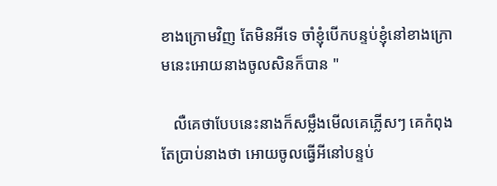ខាងក្រោមវិញ តែមិនអីទេ ចាំខ្ញុំបើកបន្ទប់ខ្ញុំនៅខាងក្រោមនេះអោយនាងចូលសិនក៏បាន "

   លឺគេថាបែបនេះនាងក៏សម្លឹងមើលគេភ្លើសៗ គេកំពុងតែប្រាប់នាងថា អោយចូលធ្វើអីនៅបន្ទប់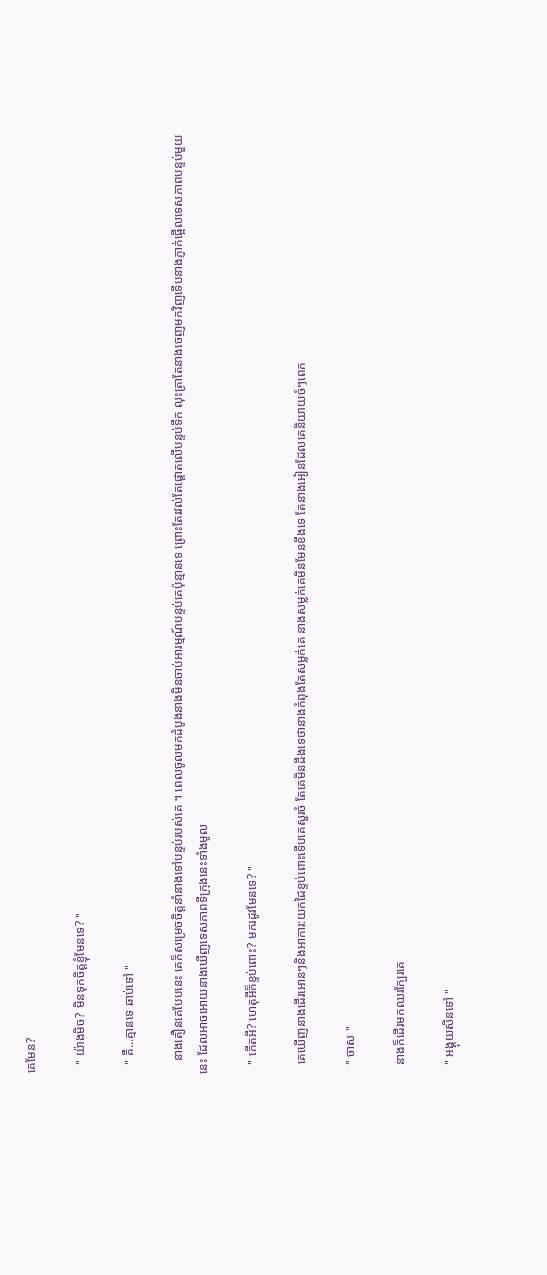គេមែន?

   " យ៉ាងមិច? មិនទុកចិត្តខ្ញុំមែនទេ? "

   " គឺ...គ្មានទេ ឆាប់ទៅ "

    នាងតឿនគេបែបនេះ គេក៏សម្រេចចិត្តនាំនាងទៅបន្ទប់របស់គេ ។ ពេលចូលមកដំបូងនាងមិនចាប់អារម្មណ៍បន្ទប់គេប៉ុន្មានទេ ព្រោះតែរវល់តែផ្តោតលើបន្ទប់ទឹក លុះត្រាតែនាងចេញមកវិញទើបនាងភ្ញាក់ផ្អើលទេសភាពបន្ទប់មួយនេះ ដែលអាចអោយនាងឃើញទេសភាពទីក្រុងនេះទាំងមូល

   " កើតអី? ហេតុអីក៏ខ្ទប់ពោះ? មករដូវមែនទេ? "

   គេឃើញនាងដើរអោនៗនិងអាការ:យកដៃខ្ទប់ពោះទើបគេសួរចំ តែគេមិនដឹងទេថានាងកំពុងតែសម្លក់គេ នាងសម្លក់គេមិនមែនខឹងទេ តែនាងអៀនដែលគេនិយាយចំៗពេក

   " ចាស "

   នាងក៏ដើរមកឈរក្បែរគេ

   " អង្គុយសិនទៅ "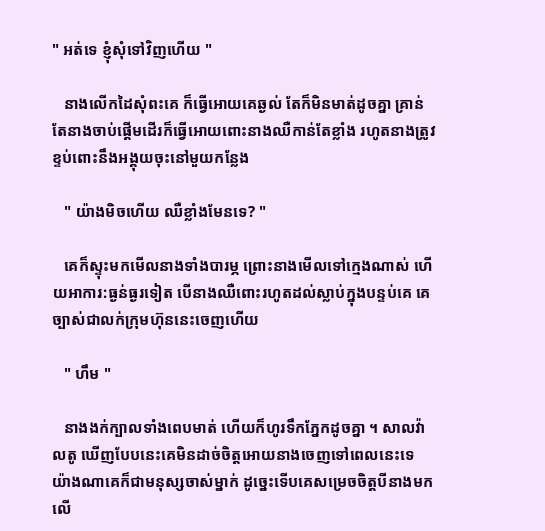" អត់ទេ ខ្ញុំសុំទៅវិញហើយ "

   នាងលើកដៃសុំពះគេ ក៏ធ្វើអោយគេឆ្ងល់ តែក៏មិនមាត់ដូចគ្នា គ្រាន់តែនាងចាប់ផ្តើមដើរក៏ធ្វើអោយពោះនាងឈឺកាន់តែខ្លាំង រហូតនាងត្រូវខ្ទប់ពោះនឹងអង្គុយចុះនៅមួយកន្លែង

   " យ៉ាងមិចហើយ ឈឺខ្លាំងមែនទេ? "

   គេក៏ស្ទុះមកមើលនាងទាំងបារម្ភ ព្រោះនាងមើលទៅក្មេងណាស់ ហើយអាការ:ធ្ងន់ធ្ងរទៀត បើនាងឈឺពោះរហូតដល់ស្លាប់ក្នុងបន្ទប់គេ គេច្បាស់ជាលក់ក្រុមហ៊ុននេះចេញហើយ

   " ហឹម "

   នាងងក់ក្បាលទាំងពេបមាត់ ហើយក៏ហូរទឹកភ្នែកដូចគ្នា ។ សាលវ៉ាលតូ ឃើញបែបនេះគេមិនដាច់ចិត្តអោយនាងចេញទៅពេលនេះទេ យ៉ាងណាគេក៏ជាមនុស្សចាស់ម្នាក់ ដូច្នេះទើបគេសម្រេចចិត្តបីនាងមកលើ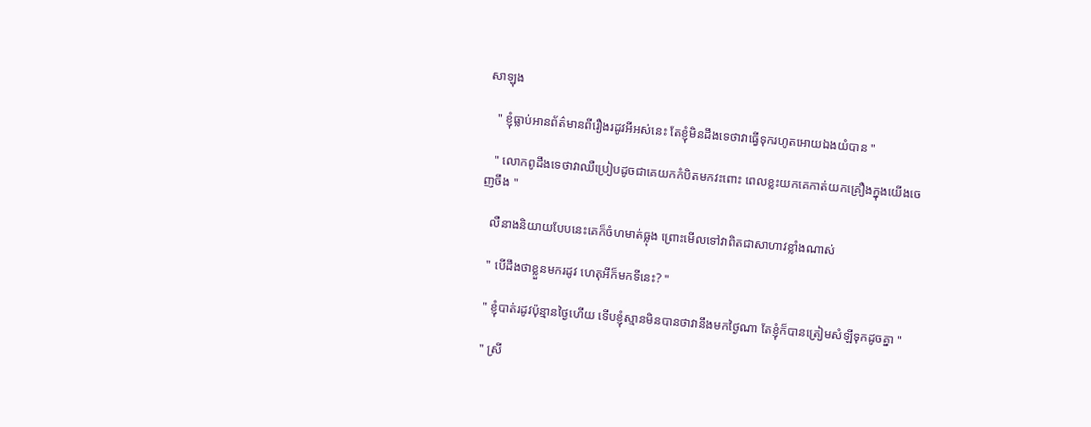សាឡុង

   " ខ្ញុំធ្លាប់អានព័ត៌មានពីរឿងរដូវអីអស់នេះ តែខ្ញុំមិនដឹងទេថាវាធ្វើទុករហូតអោយឯងយំបាន "

   " លោកពូដឹងទេថាវាឈឺប្រៀបដូចជាគេយកកំបិតមកវះពោះ ពេលខ្លះយកគេកាត់យកគ្រឿងក្នុងយើងចេញចឹង "

   លឺនាងនិយាយបែបនេះគេក៏ចំហមាត់ធ្លុង ព្រោះមើលទៅវាពិតជាសាហាវខ្លាំងណាស់

   " បើដឹងថាខ្លួនមករដូវ ហេតុអីក៏មកទីនេះ? "

   " ខ្ញុំបាត់រដូវប៉ុន្មានថ្ងៃហើយ ទើបខ្ញុំស្មានមិនបានថាវានឹងមកថ្ងៃណា តែខ្ញុំក៏បានត្រៀមសំឡីទុកដូចគ្នា "

   " ស្រី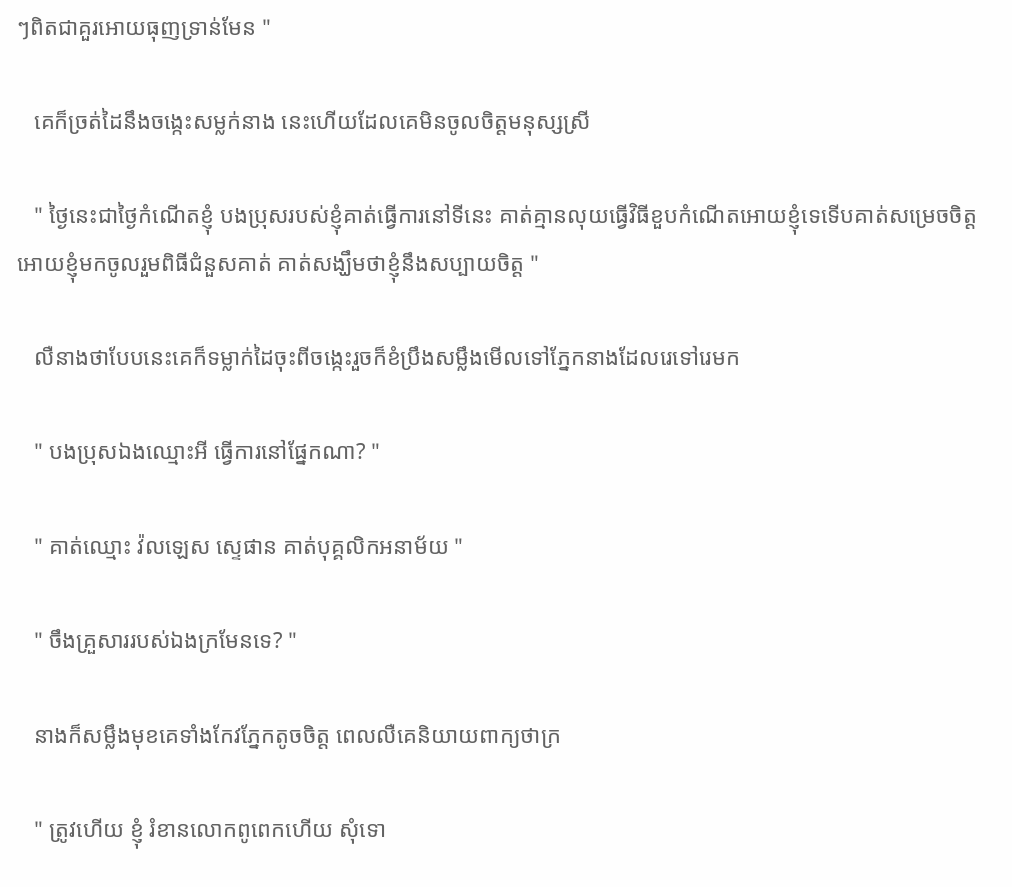ៗពិតជាគួរអោយធុញទ្រាន់មែន "

   គេក៏ច្រត់ដៃនឹងចង្កេះសម្លក់នាង នេះហើយដែលគេមិនចូលចិត្តមនុស្សស្រី

   " ថ្ងៃនេះជាថ្ងៃកំណើតខ្ញុំ បងប្រុសរបស់ខ្ញុំគាត់ធ្វើការនៅទីនេះ គាត់គ្មានលុយធ្វើវិធីខួបកំណើតអោយខ្ញុំទេទើបគាត់សម្រេចចិត្តអោយខ្ញុំមកចូលរួមពិធីជំនួសគាត់ គាត់សង្ឃឹមថាខ្ញុំនឹងសប្បាយចិត្ត "

   លឺនាងថាបែបនេះគេក៏ទម្លាក់ដៃចុះពីចង្កេះរួចក៏ខំប្រឹងសម្លឹងមើលទៅភ្នែកនាងដែលរេទៅរេមក

   " បងប្រុសឯងឈ្មោះអី ធ្វើការនៅផ្នែកណា? "

   " គាត់ឈ្មោះ វ៉លឡេស ស្ទេផាន គាត់បុគ្គលិកអនាម័យ "

   " ចឹងគ្រួសាររបស់ឯងក្រមែនទេ? "

   នាងក៏សម្លឹងមុខគេទាំងកែវភ្នែកតូចចិត្ត ពេលលឺគេនិយាយពាក្យថាក្រ

   " ត្រូវហើយ ខ្ញុំ រំខានលោកពូពេកហើយ សុំទោ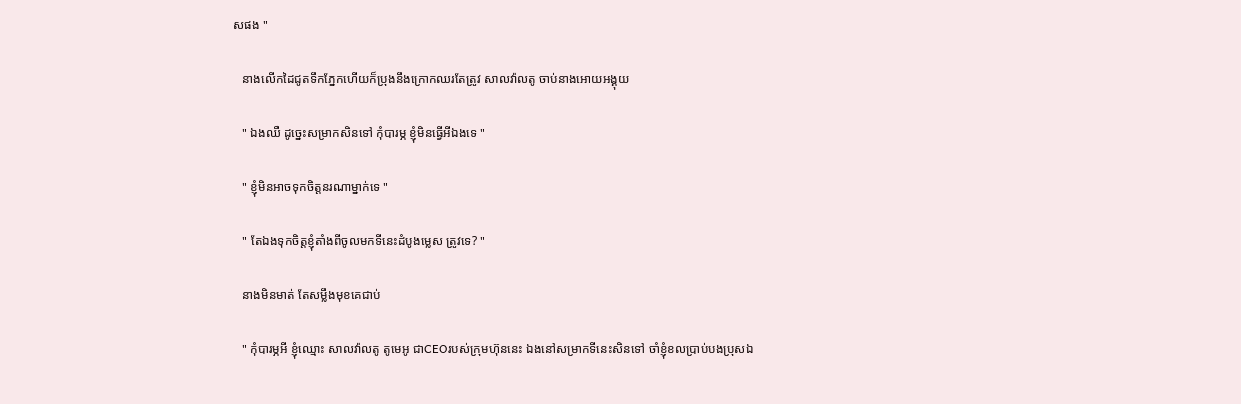សផង "

   នាងលើកដៃជូតទឹកភ្នែកហើយក៏ប្រុងនឹងក្រោកឈរតែត្រូវ សាលវ៉ាលតូ ចាប់នាងអោយអង្គុយ

   " ឯងឈឺ ដូច្នេះសម្រាកសិនទៅ កុំបារម្ភ ខ្ញុំមិនធ្វើអីឯងទេ "

   " ខ្ញុំមិនអាចទុកចិត្តនរណាម្នាក់ទេ "

   " តែឯងទុកចិត្តខ្ញុំតាំងពីចូលមកទីនេះដំបូងម្លេស ត្រូវទេ? "

   នាងមិនមាត់ តែសម្លឹងមុខគេជាប់

   " កុំបារម្ភអី ខ្ញុំឈ្មោះ សាលវ៉ាលតូ តូមេអូ ជាCEOរបស់ក្រុមហ៊ុននេះ ឯងនៅសម្រាកទីនេះសិនទៅ ចាំខ្ញុំខលប្រាប់បងប្រុសឯ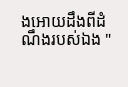ងអោយដឹងពីដំណឹងរបស់ឯង "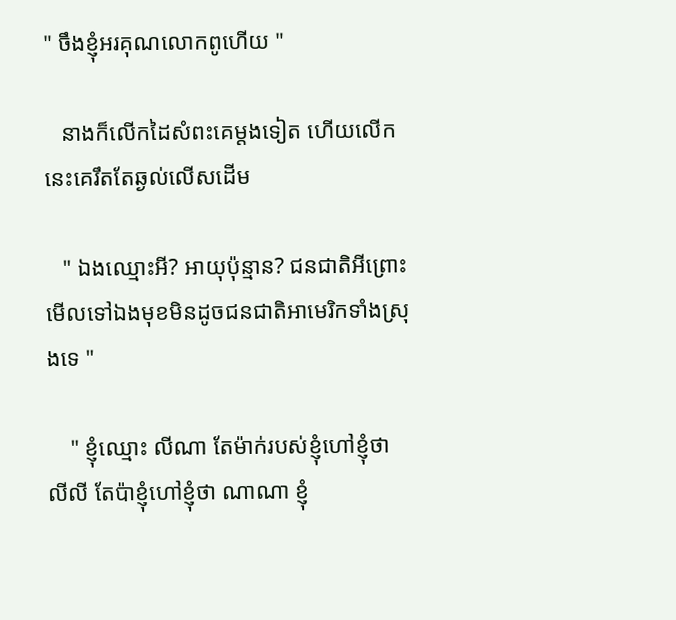" ចឹងខ្ញុំអរគុណលោកពូហើយ "

   នាងក៏លើកដៃសំពះគេម្តងទៀត ហើយលើកនេះគេរឹតតែឆ្ងល់លើសដើម

   " ឯងឈ្មោះអី? អាយុប៉ុន្មាន? ជនជាតិអីព្រោះមើលទៅឯងមុខមិនដូចជនជាតិអាមេរិកទាំងស្រុងទេ "

    " ខ្ញុំឈ្មោះ លីណា តែម៉ាក់របស់ខ្ញុំហៅខ្ញុំថា លីលី តែប៉ាខ្ញុំហៅខ្ញុំថា ណាណា ខ្ញុំ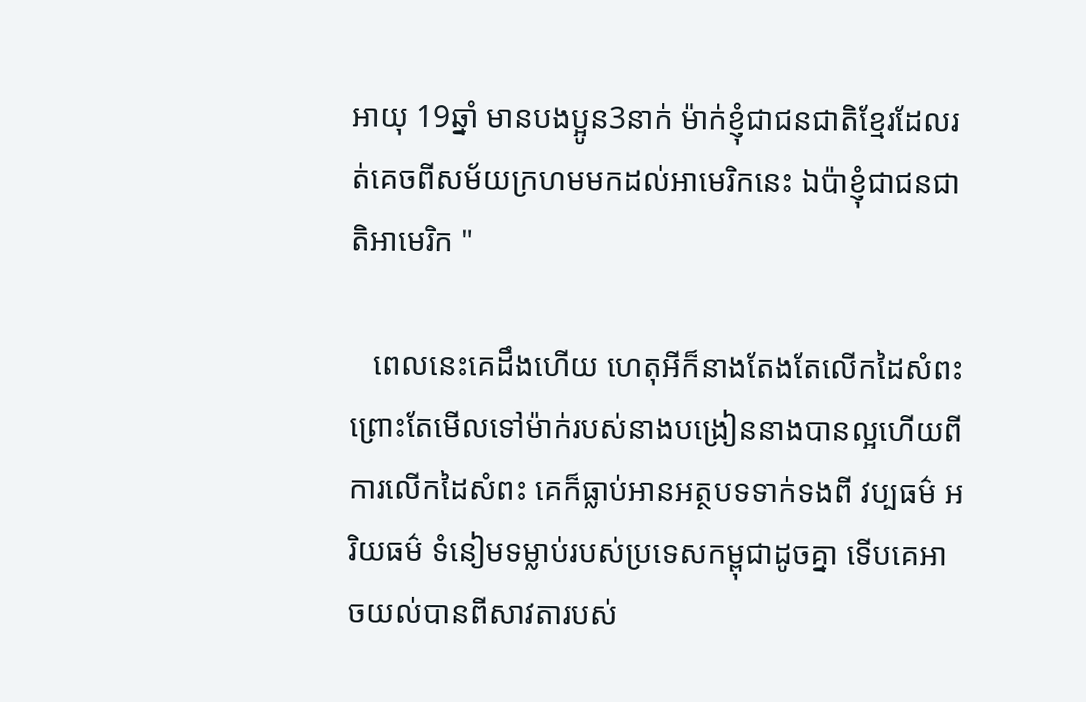អាយុ 19ឆ្នាំ មានបងប្អូន3នាក់ ម៉ាក់ខ្ញុំជាជនជាតិខ្មែរដែលរត់គេចពីសម័យក្រហមមកដល់អាមេរិកនេះ ឯប៉ាខ្ញុំជាជនជាតិអាមេរិក "

   ពេលនេះគេដឹងហើយ ហេតុអីក៏នាងតែងតែលើកដៃសំពះ ព្រោះតែមើលទៅម៉ាក់របស់នាងបង្រៀននាងបានល្អហើយពីការលើកដៃសំពះ គេក៏ធ្លាប់អានអត្ថបទទាក់ទងពី វប្បធម៌ អរិយធម៌ ទំនៀមទម្លាប់របស់ប្រទេសកម្ពុជាដូចគ្នា ទើបគេអាចយល់បានពីសាវតារបស់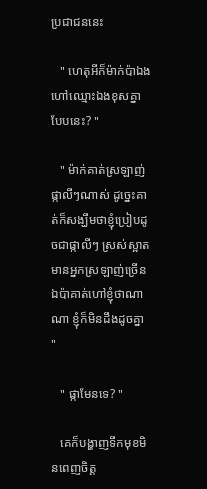ប្រជាជននេះ

   " ហេតុអីក៏ម៉ាក់ប៉ាឯងហៅឈ្មោះឯងខុសគ្នាបែបនេះ? "

   " ម៉ាក់គាត់ស្រឡាញ់ផ្កាលីៗណាស់ ដូច្នេះគាត់ក៏សង្ឃឹមថាខ្ញុំប្រៀបដូចជាផ្កាលីៗ ស្រស់ស្អាត មានអ្នកស្រឡាញ់ច្រើន ឯប៉ាគាត់ហៅខ្ញុំថាណាណា ខ្ញុំក៏មិនដឹងដូចគ្នា "

   " ផ្កាមែនទេ? "

   គេក៏បង្ហាញទឹកមុខមិនពេញចិត្ត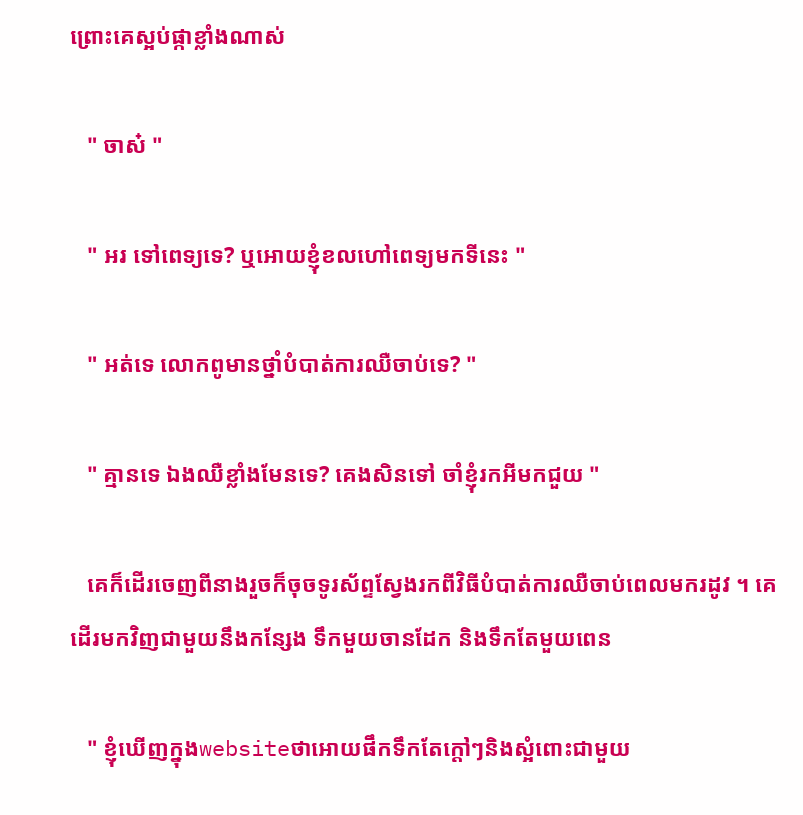ព្រោះគេស្អប់ផ្កាខ្លាំងណាស់

   " ចាស៎ "

   " អរ ទៅពេទ្យទេ? ឬអោយខ្ញុំខលហៅពេទ្យមកទីនេះ "

   " អត់ទេ លោកពូមានថ្នាំបំបាត់ការឈឺចាប់ទេ? "

   " គ្មានទេ ឯងឈឺខ្លាំងមែនទេ? គេងសិនទៅ ចាំខ្ញុំរកអីមកជួយ "

   គេក៏ដើរចេញពីនាងរួចក៏ចុចទូរស័ព្ទស្វែងរកពីវិធីបំបាត់ការឈឺចាប់ពេលមករដូវ ។ គេដើរមកវិញជាមួយនឹងកន្សែង ទឹកមួយចានដែក និងទឹកតែមួយពេន

   " ខ្ញុំឃើញក្នុងwebsiteថាអោយផឹកទឹកតែក្តៅៗនិងស្អំពោះជាមួយ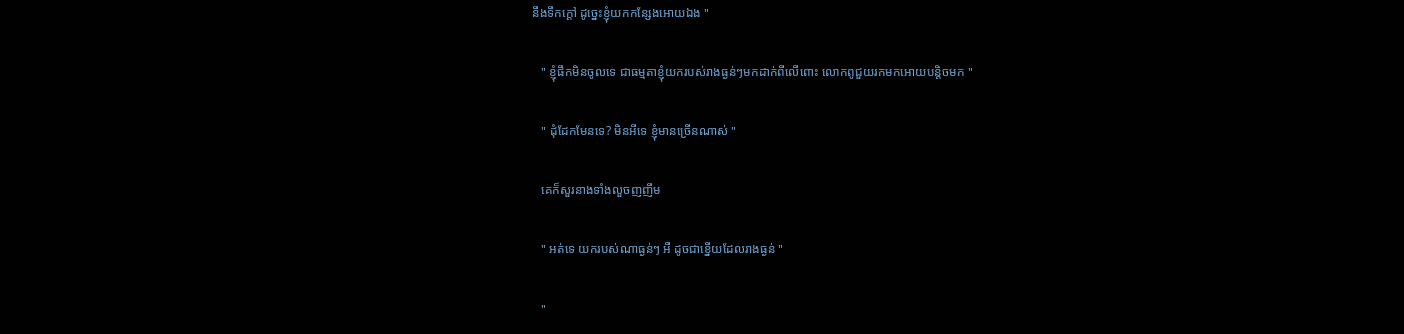នឹងទឹកក្តៅ ដូច្នេះខ្ញុំយកកន្សែងអោយឯង "

   " ខ្ញុំផឹកមិនចូលទេ ជាធម្មតាខ្ញុំយករបស់រាងធ្ងន់ៗមកដាក់ពីលើពោះ លោកពូជួយរកមកអោយបន្តិចមក "

   " ដុំដែកមែនទេ? មិនអីទេ ខ្ញុំមានច្រើនណាស់ "

   គេក៏សួរនាងទាំងលួចញញឹម

   " អត់ទេ យករបស់ណាធ្ងន់ៗ អឺ ដូចជាខ្នើយដែលរាងធ្ងន់ "

   "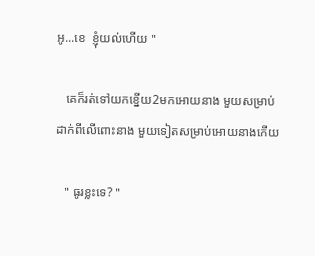អូ...ខេ  ខ្ញុំយល់ហើយ "

   គេក៏រត់ទៅយកខ្នើយ2មកអោយនាង មួយសម្រាប់ដាក់ពីលើពោះនាង មួយទៀតសម្រាប់អោយនាងកើយ

   " ធូរខ្លះទេ? "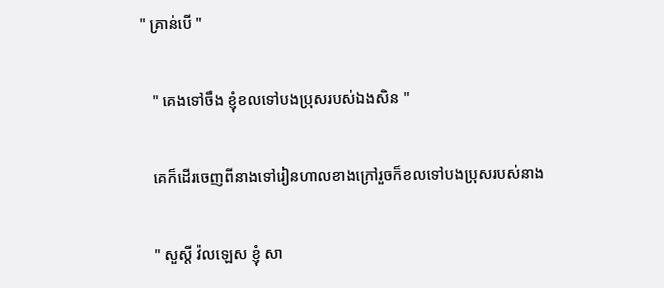" គ្រាន់បើ "

   " គេងទៅចឹង ខ្ញុំខលទៅបងប្រុសរបស់ឯងសិន "

   គេក៏ដើរចេញពីនាងទៅរៀនហាលខាងក្រៅរួចក៏ខលទៅបងប្រុសរបស់នាង

   " សួស្តី វ៉លឡេស ខ្ញុំ សា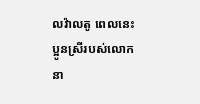លវ៉ាលតូ ពេលនេះប្អូនស្រីរបស់លោក នា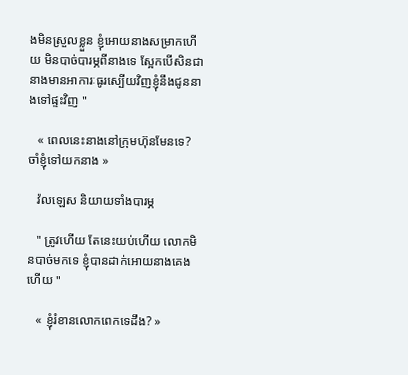ងមិនស្រួលខ្លួន ខ្ញុំអោយនាងសម្រាកហើយ មិនបាច់បារម្ភពីនាងទេ ស្អែកបើសិនជានាងមានអាការៈធូរស្បើយវិញខ្ញុំនឹងជូននាងទៅផ្ទះវិញ "

   « ពេលនេះនាងនៅក្រុមហ៊ុនមែនទេ? ចាំខ្ញុំទៅយកនាង »

   វ៉លឡេស និយាយទាំងបារម្ភ

   " ត្រូវហើយ តែនេះយប់ហើយ លោកមិនបាច់មកទេ ខ្ញុំបានដាក់អោយនាងគេងហើយ "

   « ខ្ញុំរំខានលោកពេកទេដឹង? »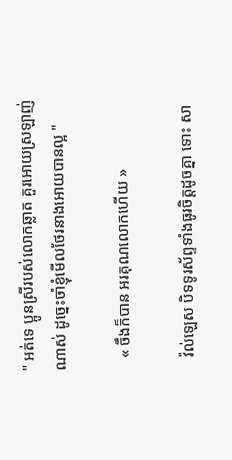" អត់ទេ ប្អូនស្រីរបស់លោកឆ្លាត គួរអោយស្រឡាញ់ណាស់ ដូច្នេះចាំខ្ញុំមើលថែរនាងអោយបានល្អ "

   « ចឹងក៏បាន អរគុណលោកហើយ »

   វ៉ល់ឡេស បិទទូរស័ព្ទទាំងធូរចិត្តដូចគ្នា ទោះ សា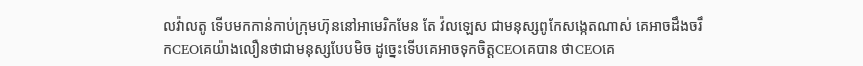លវ៉ាលតូ ទើបមកកាន់កាប់ក្រុមហ៊ុននៅអាមេរិកមែន តែ វ៉លឡេស ជាមនុស្សពូកែសង្កេតណាស់ គេអាចដឹងចរឹកCEOគេយ៉ាងលឿនថាជាមនុស្សបែបមិច ដូច្នេះទើបគេអាចទុកចិត្តCEOគេបាន ថាCEOគេ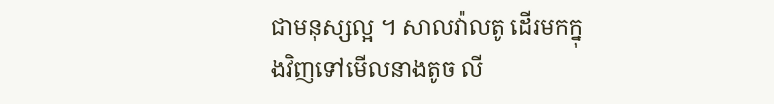ជាមនុស្សល្អ ។ សាលវ៉ាលតូ ដើរមកក្នុងវិញទៅមើលនាងតូច លី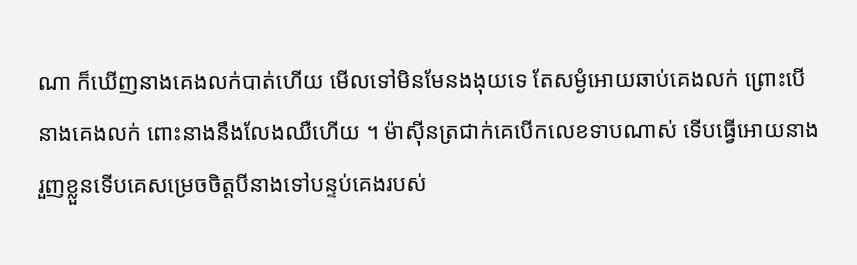ណា ក៏ឃើញនាងគេងលក់បាត់ហើយ មើលទៅមិនមែនងងុយទេ តែសម្ងំអោយឆាប់គេងលក់ ព្រោះបើនាងគេងលក់ ពោះនាងនឹងលែងឈឺហើយ ។ ម៉ាស៊ីនត្រជាក់គេបើកលេខទាបណាស់ ទើបធ្វើអោយនាងរួញខ្លួនទើបគេសម្រេចចិត្តបីនាងទៅបន្ទប់គេងរបស់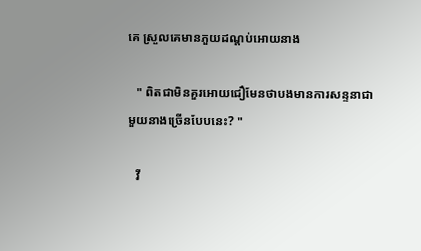គេ ស្រួលគេមានភួយដណ្តប់អោយនាង

   " ពិតជាមិនគួរអោយជឿមែនថាបងមានការសន្ទនាជាមួយនាងច្រើនបែបនេះ? "

   វី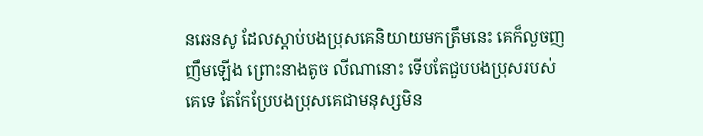នឆេនសូ ដែលស្តាប់បងប្រុសគេនិយាយមកត្រឹមនេះ គេក៏លួចញញឹមឡើង ព្រោះនាងតូច លីណានោះ ទើបតែជួបបងប្រុសរបស់គេទេ តែកែប្រែបងប្រុសគេជាមនុស្សមិន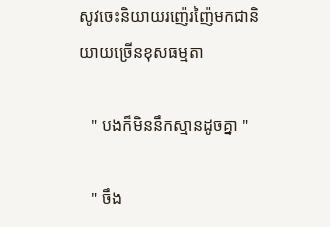សូវចេះនិយាយរញ៉េរញ៉ៃមកជានិយាយច្រើនខុសធម្មតា

   " បងក៏មិននឹកស្មានដូចគ្នា "

   " ចឹង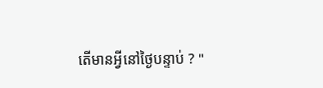តើមានអ្វីនៅថ្ងៃបន្ទាប់ ? "